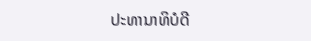ປະທານາທິບໍດີ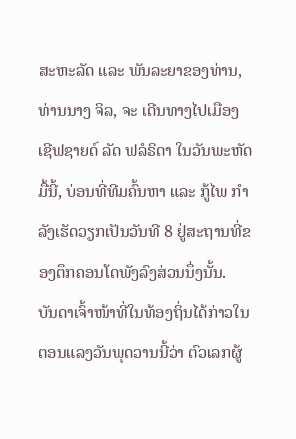ສະຫະລັດ ແລະ ພັນລະຍາຂອງທ່ານ, ທ່ານນາງ ຈິລ, ຈະ ເດີນທາງໄປເມືອງ ເຊີຟຊາຍດ໌ ລັດ ຟລໍຣິດາ ໃນວັນພະຫັດມື້ນີ້, ບ່ອນທີ່ທີມຄົ້ນຫາ ແລະ ກູ້ໄພ ກຳລັງເຮັດວຽກເປັນວັນທີ 8 ຢູ່ສະຖານທີ່ຂອງຕຶກຄອນໂດພັງລົງສ່ວນນຶ່ງນັ້ນ.
ບັນດາເຈົ້າໜ້າທີ່ໃນທ້ອງຖິ່ນໄດ້ກ່າວໃນຕອນແລງວັນພຸດວານນີ້ວ່າ ຕົວເລກຜູ້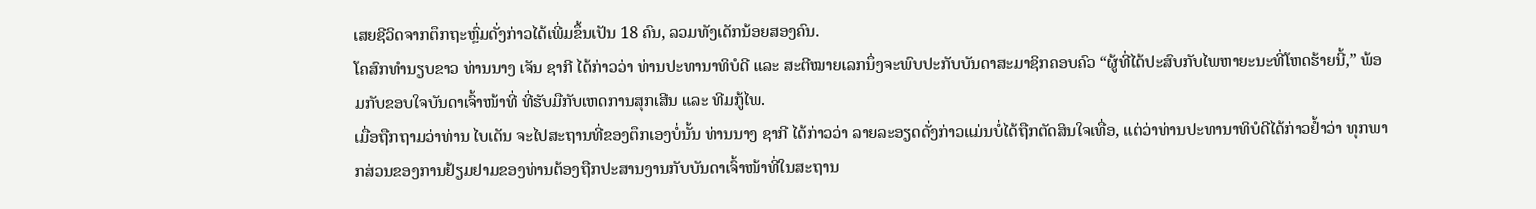ເສຍຊີວິດຈາກຕຶກຖະຫຼົ່ມດັ່ງກ່າວໄດ້ເພີ່ມຂຶ້ນເປັນ 18 ຄົນ, ລວມທັງເດັກນ້ອຍສອງຄົນ.
ໂຄສົກທຳນຽບຂາວ ທ່ານນາງ ເຈັນ ຊາກີ ໄດ້ກ່າວວ່າ ທ່ານປະທານາທິບໍດີ ແລະ ສະຕີໝາຍເລກນຶ່ງຈະພົບປະກັບບັນດາສະມາຊິກຄອບຄົວ “ຜູ້ທີ່ໄດ້ປະສົບກັບໄພຫາຍະນະທີ່ໂຫດຮ້າຍນີ້,” ພ້ອມກັບຂອບໃຈບັນດາເຈົ້າໜ້າທີ່ ທີ່ຮັບມືກັບເຫດການສຸກເສີນ ແລະ ທີມກູ້ໄພ.
ເມື່ອຖືກຖາມວ່າທ່ານ ໄບເດັນ ຈະໄປສະຖານທີ່ຂອງຕຶກເອງບໍ່ນັ້ນ ທ່ານນາງ ຊາກີ ໄດ້ກ່າວວ່າ ລາຍລະອຽດດັ່ງກ່າວແມ່ນບໍ່ໄດ້ຖືກຕັດສິນໃຈເທື່ອ, ແຕ່ວ່າທ່ານປະທານາທິບໍດີໄດ້ກ່າວຢໍ້າວ່າ ທຸກພາກສ່ວນຂອງການຢ້ຽມຢາມຂອງທ່ານຕ້ອງຖືກປະສານງານກັບບັນດາເຈົ້າໜ້າທີ່ໃນສະຖານ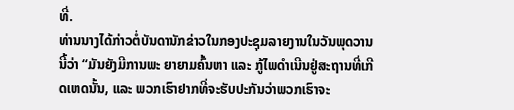ທີ່.
ທ່ານນາງໄດ້ກ່າວຕໍ່ບັນດານັກຂ່າວໃນກອງປະຊຸມລາຍງານໃນວັນພຸດວານນີ້ວ່າ “ມັນຍັງມີການພະ ຍາຍາມຄົ້ນຫາ ແລະ ກູ້ໄພດຳເນີນຢູ່ສະຖານທີ່ເກີດເຫດນັ້ນ, ແລະ ພວກເຮົາຢາກທີ່ຈະຮັບປະກັນວ່າພວກເຮົາຈະ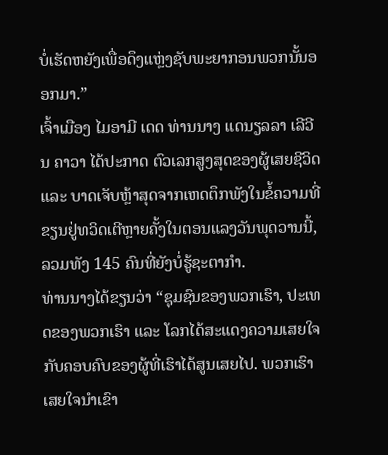ບໍ່ເຮັດຫຍັງເພື່ອດຶງແຫຼ່ງຊັບພະຍາກອນພວກນັ້ນອອກມາ.”
ເຈົ້າເມືອງ ໄມອາມີ ເດດ ທ່ານນາງ ແດນຽລລາ ເລີວີນ ຄາວາ ໄດ້ປະກາດ ຕົວເລກສູງສຸດຂອງຜູ້ເສຍຊີວິດ ແລະ ບາດເຈັບຫຼ້າສຸດຈາກເຫດຕຶກພັງໃນຂໍ້ຄວາມທີ່ຂຽນຢູ່ທວິດເຕີຫຼາຍຄັ້ງໃນຕອນແລງວັນພຸດວານນີ້, ລວມທັງ 145 ຄົນທີ່ຍັງບໍ່ຮູ້ຊະຕາກຳ.
ທ່ານນາງໄດ້ຂຽນວ່າ “ຊຸມຊົນຂອງພວກເຮົາ, ປະເທດຂອງພວກເຮົາ ແລະ ໂລກໄດ້ສະແດງຄວາມເສຍໃຈກັບຄອບຄົບຂອງຜູ້ທີ່ເຮົາໄດ້ສູນເສຍໄປ. ພວກເຮົາເສຍໃຈນຳເຂົາ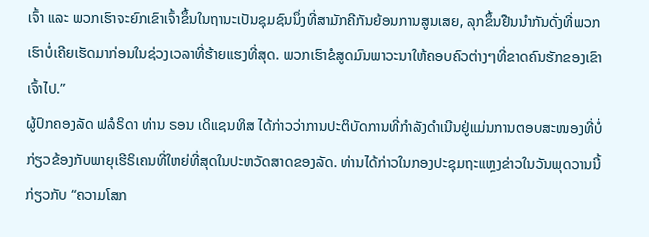ເຈົ້າ ແລະ ພວກເຮົາຈະຍົກເຂົາເຈົ້າຂຶ້ນໃນຖານະເປັນຊຸມຊົນນຶ່ງທີ່ສາມັກຄີກັນຍ້ອນການສູນເສຍ, ລຸກຂຶ້ນຢືນນຳກັນດັ່ງທີ່ພວກເຮົາບໍ່ເຄີຍເຮັດມາກ່ອນໃນຊ່ວງເວລາທີ່ຮ້າຍແຮງທີ່ສຸດ. ພວກເຮົາຂໍສູດມົນພາວະນາໃຫ້ຄອບຄົວຕ່າງໆທີ່ຂາດຄົນຮັກຂອງເຂົາເຈົ້າໄປ.”
ຜູ້ປົກຄອງລັດ ຟລໍຣິດາ ທ່ານ ຣອນ ເດິແຊນທິສ ໄດ້ກ່າວວ່າການປະຕິບັດການທີ່ກຳລັງດຳເນີນຢູ່ແມ່ນການຕອບສະໜອງທີ່ບໍ່ກ່ຽວຂ້ອງກັບພາຍຸເຮີຣິເຄນທີ່ໃຫຍ່ທີ່ສຸດໃນປະຫວັດສາດຂອງລັດ. ທ່ານໄດ້ກ່າວໃນກອງປະຊຸມຖະແຫຼງຂ່າວໃນວັນພຸດວານນີ້ ກ່ຽວກັບ “ຄວາມໂສກ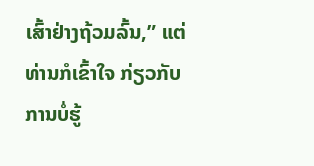ເສົ້າຢ່າງຖ້ວມລົ້ນ,” ແຕ່ທ່ານກໍເຂົ້າໃຈ ກ່ຽວກັບ ການບໍ່ຮູ້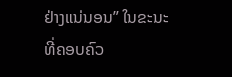ຢ່າງແນ່ນອນ” ໃນຂະນະທີ່ຄອບຄົວ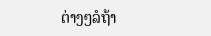ຕ່າງໆລໍຖ້າ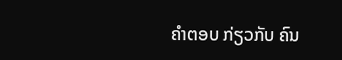ຄຳຕອບ ກ່ຽວກັບ ຄົນ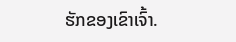ຮັກຂອງເຂົາເຈົ້າ.